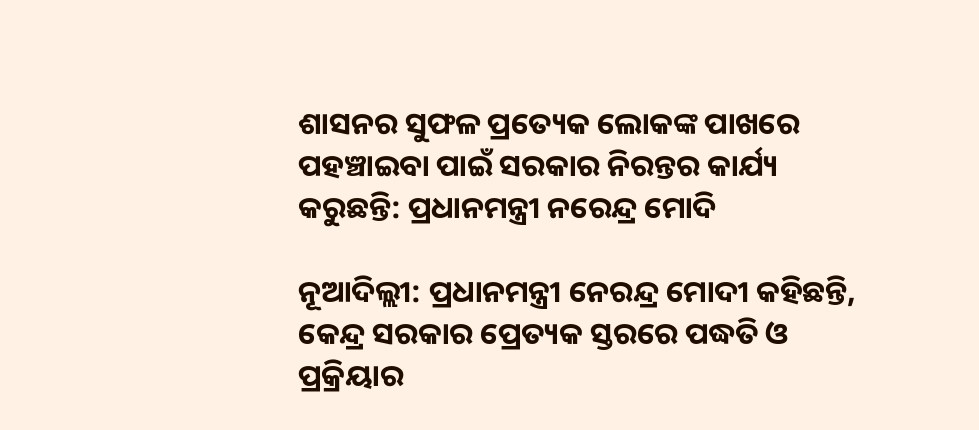ଶାସନର ସୁଫଳ ପ୍ରତ୍ୟେକ ଲୋକଙ୍କ ପାଖରେ ପହଞ୍ଚାଇବା ପାଇଁ ସରକାର ନିରନ୍ତର କାର୍ଯ୍ୟ କରୁଛନ୍ତି: ପ୍ରଧାନମନ୍ତ୍ରୀ ନରେନ୍ଦ୍ର ମୋଦି

ନୂଆଦିଲ୍ଲୀ: ପ୍ରଧାନମନ୍ତ୍ରୀ ନେରନ୍ଦ୍ର ମୋଦୀ କହିଛନ୍ତି, କେନ୍ଦ୍ର ସରକାର ପ୍ରେତ୍ୟକ ସ୍ତରରେ ପଦ୍ଧତି ଓ ପ୍ରକ୍ରିୟାର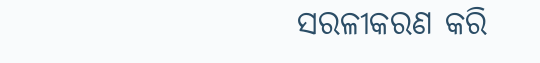ସରଳୀକରଣ କରି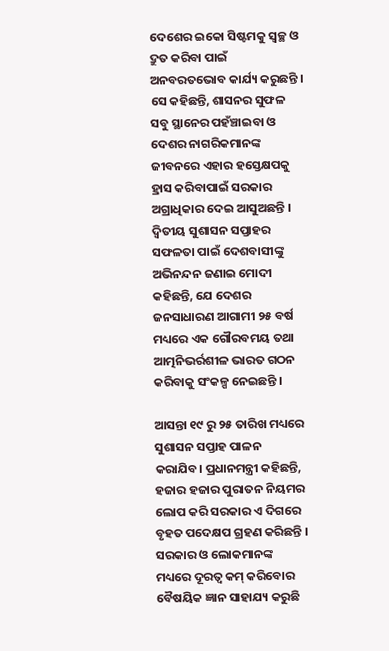ଦେଶେର ଇକୋ ସିଷ୍ଟମକୁ ସ୍ୱଚ୍ଛ ଓ ଦ୍ରୁତ କରିବା ପାଇଁ ଅନବରତଭୋବ କାର୍ଯ୍ୟ କରୁଛନ୍ତି । ସେ କହିଛନ୍ତି, ଶାସନର ସୁଫଳ ସବୁ ସ୍ଥାନେର ପହଁଞ୍ଚାଇବା ଓ ଦେଶର ନାଗରିକମାନଙ୍କ ଜୀବନରେ ଏହାର ହସ୍ତେକ୍ଷପକୁ ହ୍ରାସ କରିବାପାଇଁ ସରକାର ଅଗ୍ରାଧିକାର ଦେଇ ଆସୁଅଛନ୍ତି । ଦ୍ୱିତୀୟ ସୁଶାସନ ସପ୍ତାହର ସଫଳତା ପାଇଁ ଦେଶବାସୀଙ୍କୁ ଅଭିନନ୍ଦନ ଜଣାଇ ମୋଦୀ କହିଛନ୍ତି, ଯେ ଦେଶର ଜନସାଧାରଣ ଆଗାମୀ ୨୫ ବର୍ଷ ମଧ୍ୟରେ ଏକ ଗୌରବମୟ ତଥା ଆତ୍ମନିଭର୍ରଶୀଳ ଭାରତ ଗଠନ କରିବାକୁ ସଂକଳ୍ପ ନେଇଛନ୍ତି ।

ଆସନ୍ତା ୧୯ ରୁ ୨୫ ତାରିଖ ମଧ୍ୟରେ ସୁଶାସନ ସପ୍ତାହ ପାଳନ କରାଯିବ। ପ୍ରଧାନମନ୍ତ୍ରୀ କହିଛନ୍ତି, ହଜାର ହଜାର ପୁରାତନ ନିୟମର ଲୋପ କରି ସରକାର ଏ ଦିଗରେ ବୃହତ ପଦେକ୍ଷପ ଗ୍ରହଣ କରିଛନ୍ତି । ସରକାର ଓ ଲୋକମାନଙ୍କ ମଧ୍ୟରେ ଦୂରତ୍ୱ କମ୍‍ କରିବୋର ବୈଷୟିକ ଜ୍ଞାନ ସାହାଯ୍ୟ କରୁଛି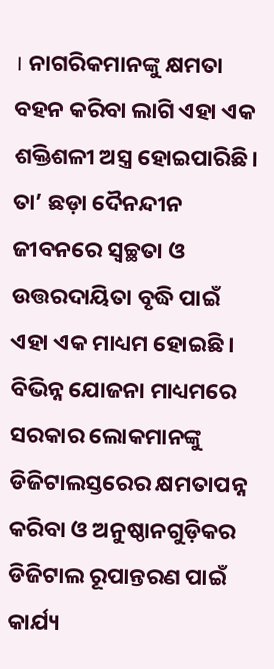। ନାଗରିକମାନଙ୍କୁ କ୍ଷମତା ବହନ କରିବା ଲାଗି ଏହା ଏକ ଶକ୍ତିଶଳୀ ଅସ୍ତ୍ର ହୋଇପାରିଛି। ତା’ ଛଡ଼ା ଦୈନନ୍ଦୀନ ଜୀବନରେ ସ୍ୱଚ୍ଛତା ଓ ଉତ୍ତରଦାୟିତା ବୃଦ୍ଧି ପାଇଁ ଏହା ଏକ ମାଧ୍ୟମ ହୋଇଛି । ବିଭିନ୍ନ ଯୋଜନା ମାଧ୍ୟମରେ ସରକାର ଲୋକମାନଙ୍କୁ ଡିଜିଟାଲସ୍ତରେର କ୍ଷମତାପନ୍ନ କରିବା ଓ ଅନୁଷ୍ଠାନଗୁଡ଼ିକର ଡିଜିଟାଲ ରୂପାନ୍ତରଣ ପାଇଁ କାର୍ଯ୍ୟ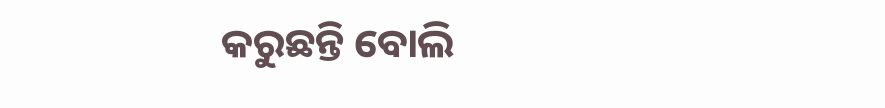କରୁଛନ୍ତି ବୋଲି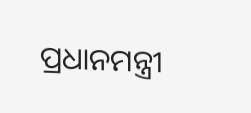ପ୍ରଧାନମନ୍ତ୍ରୀ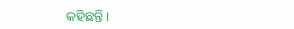କହିଛନ୍ତି ।